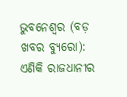ଭୁବନେଶ୍ୱର (ବଡ଼ ଖବର ବ୍ୟୁରୋ): ଏଣିକି ରାଜଧାନୀର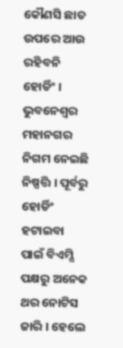କୌଣସି ଛାତ ଉପରେ ଆଉ ରହିବନି ହୋର୍ଡିଂ । ଭୁବନେଶ୍ୱର ମହାନଗର ନିଗମ ନେଇଛି ନିଷ୍ପତ୍ତି । ପୂର୍ବରୁ ହୋର୍ଡିଂ ହଟାଇବା ପାଇଁ ବିଏମ୍ସି ପକ୍ଷରୁ ଅନେକ ଥର ନୋଟିସ ଜାରି । ହେଲେ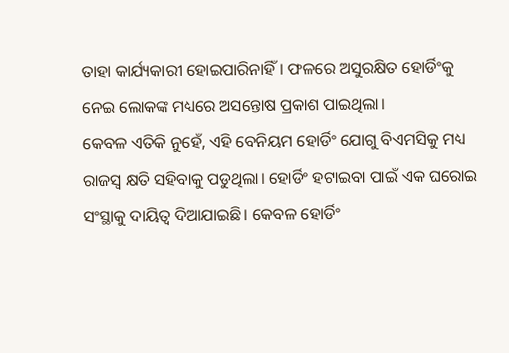ତାହା କାର୍ଯ୍ୟକାରୀ ହୋଇପାରିନାହିଁ। ଫଳରେ ଅସୁରକ୍ଷିତ ହୋର୍ଡିଂକୁ ନେଇ ଲୋକଙ୍କ ମଧ୍ୟରେ ଅସନ୍ତୋଷ ପ୍ରକାଶ ପାଇଥିଲା।
କେବଳ ଏତିକି ନୁହେଁ, ଏହି ବେନିୟମ ହୋର୍ଡିଂ ଯୋଗୁ ବିଏମସିକୁ ମଧ୍ୟ ରାଜସ୍ୱ କ୍ଷତି ସହିବାକୁ ପଡୁଥିଲା। ହୋର୍ଡିଂ ହଟାଇବା ପାଇଁ ଏକ ଘରୋଇ ସଂସ୍ଥାକୁ ଦାୟିତ୍ୱ ଦିଆଯାଇଛି। କେବଳ ହୋର୍ଡିଂ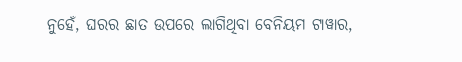ନୁହେଁ, ଘରର ଛାତ ଉପରେ ଲାଗିଥିବା ବେନିୟମ ଟାୱାର,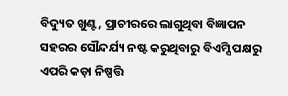ବିଦ୍ୟୁତ ଖୁଣ୍ଟ, ପ୍ରାଚୀରରେ ଲାଗୁଥିବା ବିଜ୍ଞାପନ ସହରର ସୌନ୍ଦର୍ଯ୍ୟ ନଷ୍ଟ କରୁଥିବାରୁ ବିଏମ୍ସି ପକ୍ଷରୁ ଏପରି କଡ଼ା ନିଷ୍ପତ୍ତି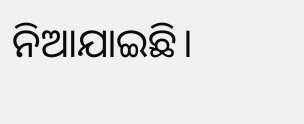ନିଆଯାଇଛି।